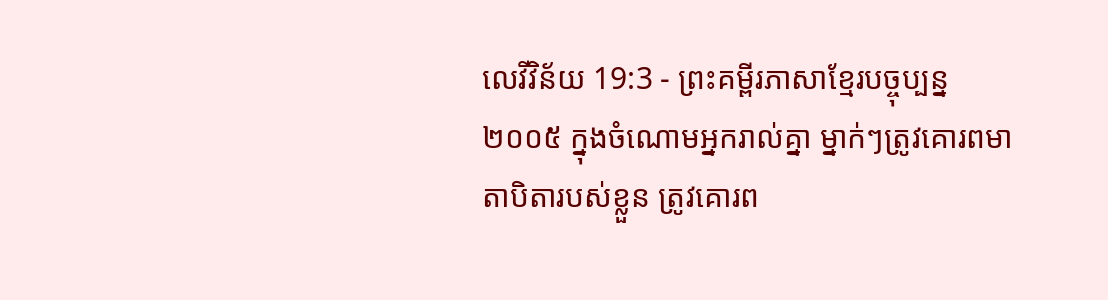លេវីវិន័យ 19:3 - ព្រះគម្ពីរភាសាខ្មែរបច្ចុប្បន្ន ២០០៥ ក្នុងចំណោមអ្នករាល់គ្នា ម្នាក់ៗត្រូវគោរពមាតាបិតារបស់ខ្លួន ត្រូវគោរព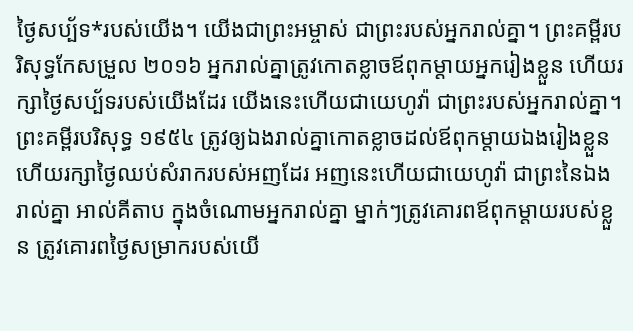ថ្ងៃសប្ប័ទ*របស់យើង។ យើងជាព្រះអម្ចាស់ ជាព្រះរបស់អ្នករាល់គ្នា។ ព្រះគម្ពីរបរិសុទ្ធកែសម្រួល ២០១៦ អ្នករាល់គ្នាត្រូវកោតខ្លាចឪពុកម្តាយអ្នករៀងខ្លួន ហើយរក្សាថ្ងៃសប្ប័ទរបស់យើងដែរ យើងនេះហើយជាយេហូវ៉ា ជាព្រះរបស់អ្នករាល់គ្នា។ ព្រះគម្ពីរបរិសុទ្ធ ១៩៥៤ ត្រូវឲ្យឯងរាល់គ្នាកោតខ្លាចដល់ឪពុកម្តាយឯងរៀងខ្លួន ហើយរក្សាថ្ងៃឈប់សំរាករបស់អញដែរ អញនេះហើយជាយេហូវ៉ា ជាព្រះនៃឯងរាល់គ្នា អាល់គីតាប ក្នុងចំណោមអ្នករាល់គ្នា ម្នាក់ៗត្រូវគោរពឪពុកម្តាយរបស់ខ្លួន ត្រូវគោរពថ្ងៃសម្រាករបស់យើ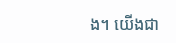ង។ យើងជា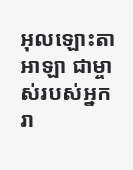អុលឡោះតាអាឡា ជាម្ចាស់របស់អ្នករា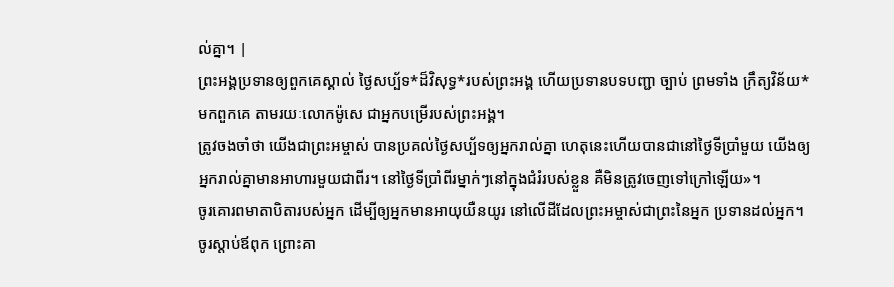ល់គ្នា។ |
ព្រះអង្គប្រទានឲ្យពួកគេស្គាល់ ថ្ងៃសប្ប័ទ*ដ៏វិសុទ្ធ*របស់ព្រះអង្គ ហើយប្រទានបទបញ្ជា ច្បាប់ ព្រមទាំង ក្រឹត្យវិន័យ*មកពួកគេ តាមរយៈលោកម៉ូសេ ជាអ្នកបម្រើរបស់ព្រះអង្គ។
ត្រូវចងចាំថា យើងជាព្រះអម្ចាស់ បានប្រគល់ថ្ងៃសប្ប័ទឲ្យអ្នករាល់គ្នា ហេតុនេះហើយបានជានៅថ្ងៃទីប្រាំមួយ យើងឲ្យអ្នករាល់គ្នាមានអាហារមួយជាពីរ។ នៅថ្ងៃទីប្រាំពីរម្នាក់ៗនៅក្នុងជំរំរបស់ខ្លួន គឺមិនត្រូវចេញទៅក្រៅឡើយ»។
ចូរគោរពមាតាបិតារបស់អ្នក ដើម្បីឲ្យអ្នកមានអាយុយឺនយូរ នៅលើដីដែលព្រះអម្ចាស់ជាព្រះនៃអ្នក ប្រទានដល់អ្នក។
ចូរស្ដាប់ឪពុក ព្រោះគា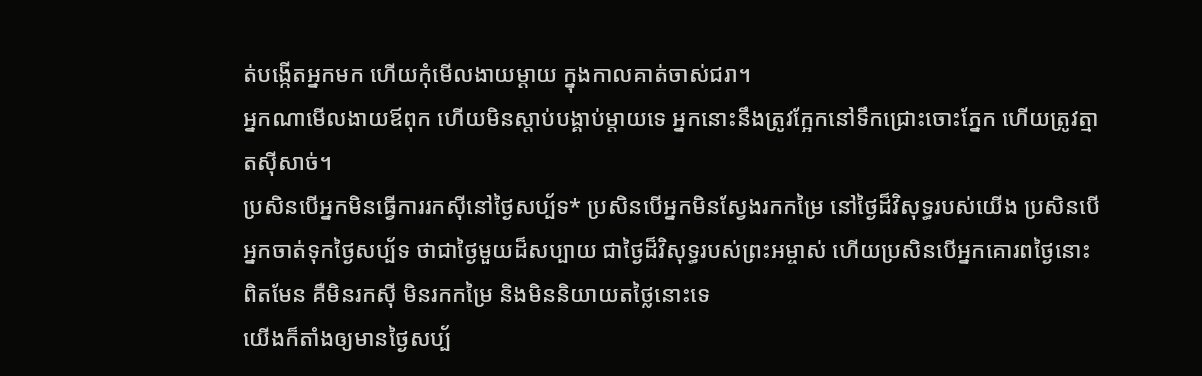ត់បង្កើតអ្នកមក ហើយកុំមើលងាយម្ដាយ ក្នុងកាលគាត់ចាស់ជរា។
អ្នកណាមើលងាយឪពុក ហើយមិនស្ដាប់បង្គាប់ម្ដាយទេ អ្នកនោះនឹងត្រូវក្អែកនៅទឹកជ្រោះចោះភ្នែក ហើយត្រូវត្មាតស៊ីសាច់។
ប្រសិនបើអ្នកមិនធ្វើការរកស៊ីនៅថ្ងៃសប្ប័ទ* ប្រសិនបើអ្នកមិនស្វែងរកកម្រៃ នៅថ្ងៃដ៏វិសុទ្ធរបស់យើង ប្រសិនបើអ្នកចាត់ទុកថ្ងៃសប្ប័ទ ថាជាថ្ងៃមួយដ៏សប្បាយ ជាថ្ងៃដ៏វិសុទ្ធរបស់ព្រះអម្ចាស់ ហើយប្រសិនបើអ្នកគោរពថ្ងៃនោះពិតមែន គឺមិនរកស៊ី មិនរកកម្រៃ និងមិននិយាយតថ្លៃនោះទេ
យើងក៏តាំងឲ្យមានថ្ងៃសប្ប័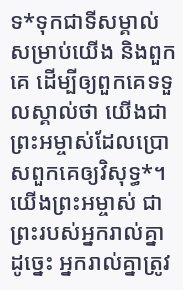ទ*ទុកជាទីសម្គាល់សម្រាប់យើង និងពួកគេ ដើម្បីឲ្យពួកគេទទួលស្គាល់ថា យើងជាព្រះអម្ចាស់ដែលប្រោសពួកគេឲ្យវិសុទ្ធ*។
យើងព្រះអម្ចាស់ ជាព្រះរបស់អ្នករាល់គ្នា ដូច្នេះ អ្នករាល់គ្នាត្រូវ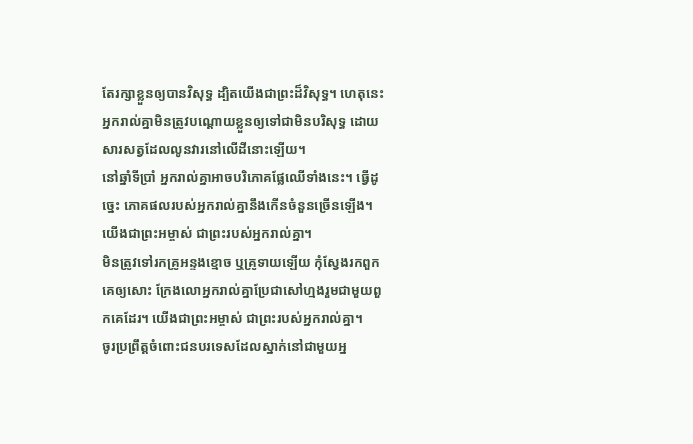តែរក្សាខ្លួនឲ្យបានវិសុទ្ធ ដ្បិតយើងជាព្រះដ៏វិសុទ្ធ។ ហេតុនេះ អ្នករាល់គ្នាមិនត្រូវបណ្ដោយខ្លួនឲ្យទៅជាមិនបរិសុទ្ធ ដោយសារសត្វដែលលូនវារនៅលើដីនោះឡើយ។
នៅឆ្នាំទីប្រាំ អ្នករាល់គ្នាអាចបរិភោគផ្លែឈើទាំងនេះ។ ធ្វើដូច្នេះ ភោគផលរបស់អ្នករាល់គ្នានឹងកើនចំនួនច្រើនឡើង។ យើងជាព្រះអម្ចាស់ ជាព្រះរបស់អ្នករាល់គ្នា។
មិនត្រូវទៅរកគ្រូអន្ទងខ្មោច ឬគ្រូទាយឡើយ កុំស្វែងរកពួកគេឲ្យសោះ ក្រែងលោអ្នករាល់គ្នាប្រែជាសៅហ្មងរួមជាមួយពួកគេដែរ។ យើងជាព្រះអម្ចាស់ ជាព្រះរបស់អ្នករាល់គ្នា។
ចូរប្រព្រឹត្តចំពោះជនបរទេសដែលស្នាក់នៅជាមួយអ្ន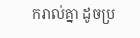ករាល់គ្នា ដូចប្រ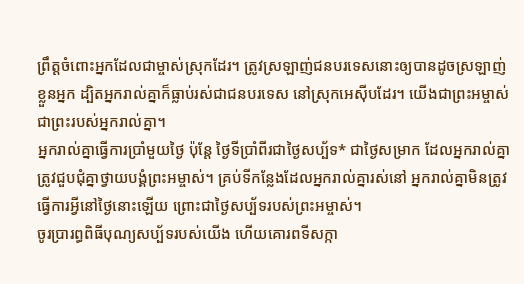ព្រឹត្តចំពោះអ្នកដែលជាម្ចាស់ស្រុកដែរ។ ត្រូវស្រឡាញ់ជនបរទេសនោះឲ្យបានដូចស្រឡាញ់ខ្លួនអ្នក ដ្បិតអ្នករាល់គ្នាក៏ធ្លាប់រស់ជាជនបរទេស នៅស្រុកអេស៊ីបដែរ។ យើងជាព្រះអម្ចាស់ ជាព្រះរបស់អ្នករាល់គ្នា។
អ្នករាល់គ្នាធ្វើការប្រាំមួយថ្ងៃ ប៉ុន្តែ ថ្ងៃទីប្រាំពីរជាថ្ងៃសប្ប័ទ* ជាថ្ងៃសម្រាក ដែលអ្នករាល់គ្នាត្រូវជួបជុំគ្នាថ្វាយបង្គំព្រះអម្ចាស់។ គ្រប់ទីកន្លែងដែលអ្នករាល់គ្នារស់នៅ អ្នករាល់គ្នាមិនត្រូវធ្វើការអ្វីនៅថ្ងៃនោះឡើយ ព្រោះជាថ្ងៃសប្ប័ទរបស់ព្រះអម្ចាស់។
ចូរប្រារព្ធពិធីបុណ្យសប្ប័ទរបស់យើង ហើយគោរពទីសក្កា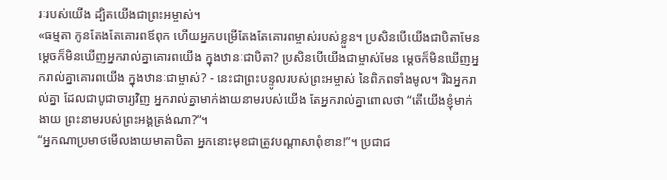រៈរបស់យើង ដ្បិតយើងជាព្រះអម្ចាស់។
«ធម្មតា កូនតែងតែគោរពឪពុក ហើយអ្នកបម្រើតែងតែគោរពម្ចាស់របស់ខ្លួន។ ប្រសិនបើយើងជាបិតាមែន ម្ដេចក៏មិនឃើញអ្នករាល់គ្នាគោរពយើង ក្នុងឋានៈជាបិតា? ប្រសិនបើយើងជាម្ចាស់មែន ម្ដេចក៏មិនឃើញអ្នករាល់គ្នាគោរពយើង ក្នុងឋានៈជាម្ចាស់? - នេះជាព្រះបន្ទូលរបស់ព្រះអម្ចាស់ នៃពិភពទាំងមូល។ រីឯអ្នករាល់គ្នា ដែលជាបូជាចារ្យវិញ អ្នករាល់គ្នាមាក់ងាយនាមរបស់យើង តែអ្នករាល់គ្នាពោលថា “តើយើងខ្ញុំមាក់ងាយ ព្រះនាមរបស់ព្រះអង្គត្រង់ណា?”។
“អ្នកណាប្រមាថមើលងាយមាតាបិតា អ្នកនោះមុខជាត្រូវបណ្ដាសាពុំខាន!”។ ប្រជាជ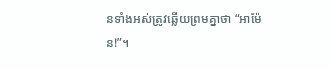នទាំងអស់ត្រូវឆ្លើយព្រមគ្នាថា “អាម៉ែន!”។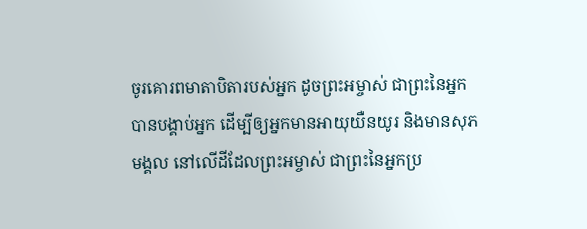ចូរគោរពមាតាបិតារបស់អ្នក ដូចព្រះអម្ចាស់ ជាព្រះនៃអ្នក បានបង្គាប់អ្នក ដើម្បីឲ្យអ្នកមានអាយុយឺនយូរ និងមានសុភមង្គល នៅលើដីដែលព្រះអម្ចាស់ ជាព្រះនៃអ្នកប្រ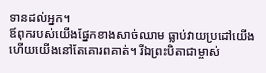ទានដល់អ្នក។
ឪពុករបស់យើងផ្នែកខាងសាច់ឈាម ធ្លាប់វាយប្រដៅយើង ហើយយើងនៅតែគោរពគាត់។ រីឯព្រះបិតាជាម្ចាស់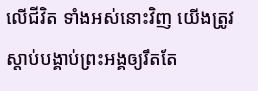លើជីវិត ទាំងអស់នោះវិញ យើងត្រូវស្ដាប់បង្គាប់ព្រះអង្គឲ្យរឹតតែ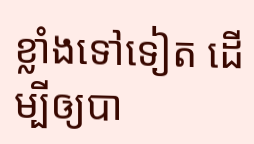ខ្លាំងទៅទៀត ដើម្បីឲ្យបា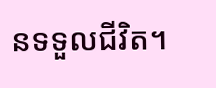នទទួលជីវិត។